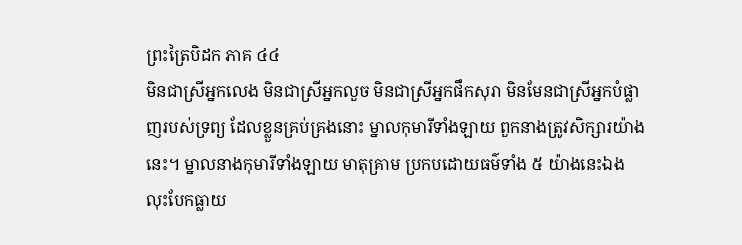ព្រះត្រៃបិដក ភាគ ៤៤
មិនជាស្រីអ្នកលេង មិនជាស្រីអ្នកលួច មិនជាស្រីអ្នកផឹកសុរា មិនមែនជាស្រីអ្នកបំផ្លាញរបស់ទ្រព្យ ដែលខ្លួនគ្រប់គ្រងនោះ ម្នាលកុមារីទាំងឡាយ ពួកនាងត្រូវសិក្សារយ៉ាងនេះ។ ម្នាលនាងកុមារីទាំងឡាយ មាតុគ្រាម ប្រកបដោយធម៌ទាំង ៥ យ៉ាងនេះឯង លុះបែកធ្លាយ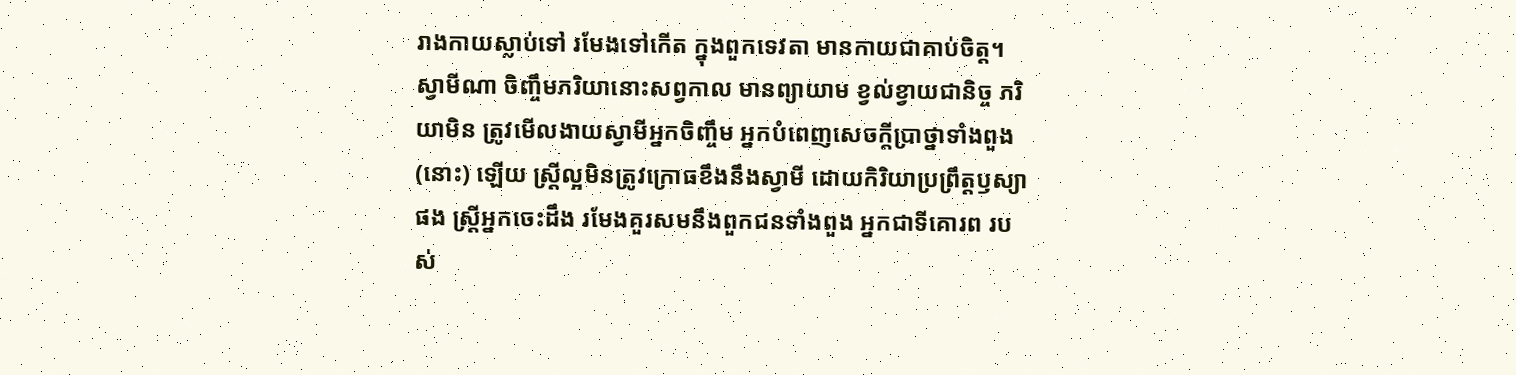រាងកាយស្លាប់ទៅ រមែងទៅកើត ក្នុងពួកទេវតា មានកាយជាគាប់ចិត្ត។
ស្វាមីណា ចិញ្ចឹមភរិយានោះសព្វកាល មានព្យាយាម ខ្វល់ខ្វាយជានិច្ច ភរិយាមិន ត្រូវមើលងាយស្វាមីអ្នកចិញ្ចឹម អ្នកបំពេញសេចក្តីប្រាថ្នាទាំងពួង (នោះ) ឡើយ ស្រ្តីល្អមិនត្រូវក្រោធខឹងនឹងស្វាមី ដោយកិរិយាប្រព្រឹត្តឫស្យាផង ស្រ្តីអ្នកចេះដឹង រមែងគួរសមនឹងពួកជនទាំងពួង អ្នកជាទីគោរព របស់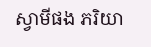ស្វាមីផង ភរិយា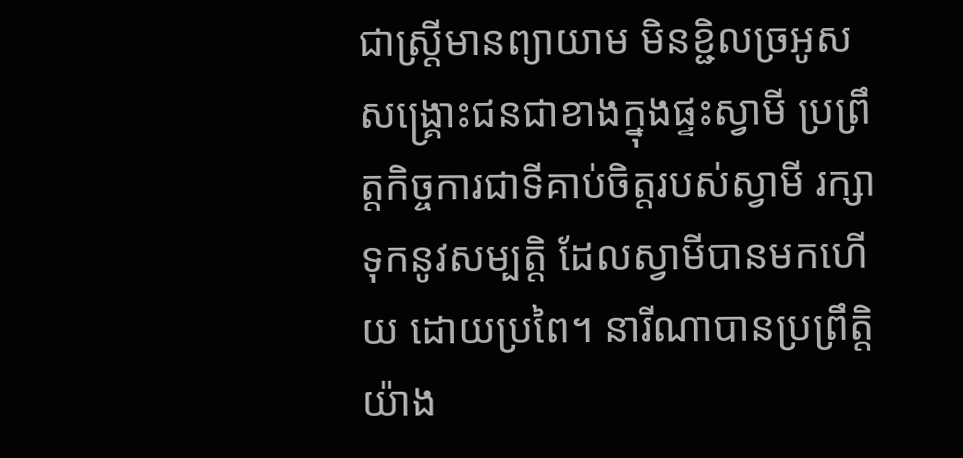ជាស្រ្តីមានព្យាយាម មិនខ្ជិលច្រអូស សង្រ្គោះជនជាខាងក្នុងផ្ទះស្វាមី ប្រព្រឹត្តកិច្ចការជាទីគាប់ចិត្តរបស់ស្វាមី រក្សាទុកនូវសម្បត្តិ ដែលស្វាមីបានមកហើយ ដោយប្រពៃ។ នារីណាបានប្រព្រឹត្តិយ៉ាង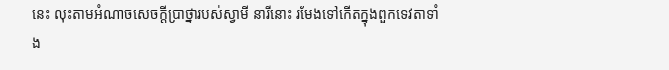នេះ លុះតាមអំណាចសេចក្តីប្រាថ្នារបស់ស្វាមី នារីនោះ រមែងទៅកើតក្នុងពួកទេវតាទាំង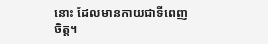នោះ ដែលមានកាយជាទីពេញចិត្ត។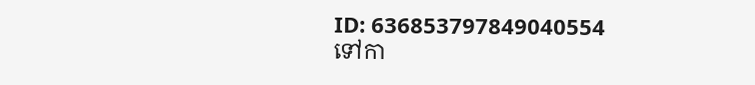ID: 636853797849040554
ទៅកា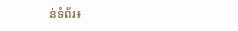ន់ទំព័រ៖